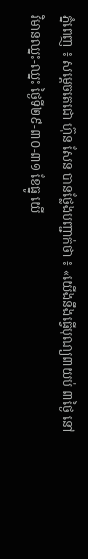ភ្នំពេញ ៖ សម្តេចតេជោ ហ៊ុន សែន បានថ្លែងបញ្ជាក់ថា ៖ «យើងនឹងធ្វើបុណ្យ៣យប់ ៣ថ្ងៃ នៅវិមានឈ្នះ-ឈ្នះ ថ្ងៃទី២៩-៣០-៣១ ខែធ្នូ យើ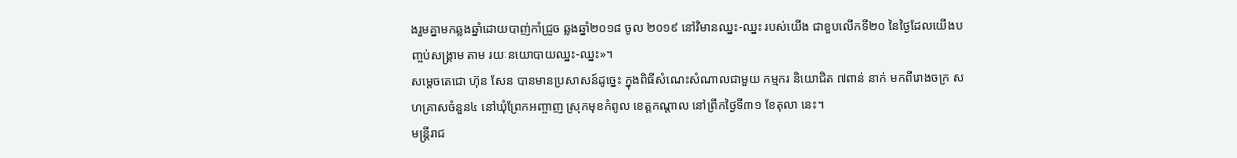ងរួមគ្នាមកឆ្លងឆ្នាំដោយបាញ់កាំជ្រួច ឆ្លងឆ្នាំ២០១៨ ចូល ២០១៩ នៅវិមានឈ្នះ-ឈ្នះ របស់យើង ជាខួបលើកទី២០ នៃថ្ងៃដែលយើងបញ្ចប់សង្គ្រាម តាម រយៈនយោបាយឈ្នះ-ឈ្នះ»។
សម្តេចតេជោ ហ៊ុន សែន បានមានប្រសាសន៍ដូច្នេះ ក្នុងពិធីសំណេះសំណាលជាមួយ កម្មករ និយោជិត ៧ពាន់ នាក់ មកពីរោងចក្រ សហគ្រាសចំនួន៤ នៅឃុំព្រែកអញ្ចាញ ស្រុកមុខកំពូល ខេត្តកណ្តាល នៅព្រឹកថ្ងៃទី៣១ ខែតុលា នេះ។
មន្ត្រីរាជ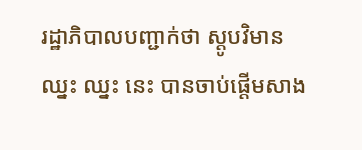រដ្ឋាភិបាលបញ្ជាក់ថា ស្តូបវិមានឈ្នះ ឈ្នះ នេះ បានចាប់ផ្តើមសាង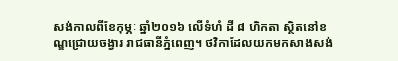សង់កាលពីខែកុម្ភៈ ឆ្នាំ២០១៦ លើទំហំ ដី ៨ ហិកតា ស្ថិតនៅខណ្ឌជ្រោយចង្វារ រាជធានីភ្នំពេញ។ ថវិកាដែលយកមកសាងសង់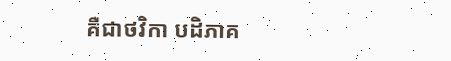គឺជាថវិកា បដិភាគ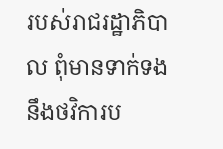របស់រាជរដ្ឋាភិបាល ពុំមានទាក់ទងនឹងថវិការប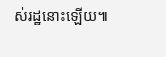ស់រដ្ឋនោះឡើយ៕